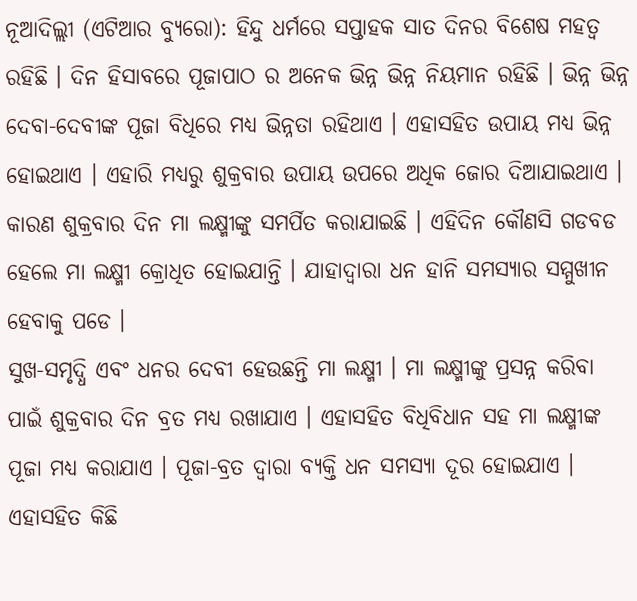ନୂଆଦିଲ୍ଲୀ (ଏଟିଆର ବ୍ୟୁରୋ): ହିନ୍ଦୁ ଧର୍ମରେ ସପ୍ତାହକ ସାତ ଦିନର ବିଶେଷ ମହତ୍ୱ ରହିଛି । ଦିନ ହିସାବରେ ପୂଜାପାଠ ର ଅନେକ ଭିନ୍ନ ଭିନ୍ନ ନିୟମାନ ରହିଛି । ଭିନ୍ନ ଭିନ୍ନ ଦେବା-ଦେବୀଙ୍କ ପୂଜା ବିଧିରେ ମଧ୍ୟ ଭିନ୍ନତା ରହିଥାଏ । ଏହାସହିତ ଉପାୟ ମଧ୍ୟ ଭିନ୍ନ ହୋଇଥାଏ । ଏହାରି ମଧ୍ୟରୁ ଶୁକ୍ରବାର ଉପାୟ ଉପରେ ଅଧିକ ଜୋର ଦିଆଯାଇଥାଏ । କାରଣ ଶୁକ୍ରବାର ଦିନ ମା ଲକ୍ଷ୍ମୀଙ୍କୁ ସମର୍ପିତ କରାଯାଇଛି । ଏହିଦିନ କୌଣସି ଗଡବଡ ହେଲେ ମା ଲକ୍ଷ୍ମୀ କ୍ରୋଧିତ ହୋଇଯାନ୍ତି । ଯାହାଦ୍ୱାରା ଧନ ହାନି ସମସ୍ୟାର ସମ୍ମୁଖୀନ ହେବାକୁ ପଡେ ।
ସୁଖ-ସମୃଦ୍ଧି ଏବଂ ଧନର ଦେବୀ ହେଉଛନ୍ତି ମା ଲକ୍ଷ୍ମୀ । ମା ଲକ୍ଷ୍ମୀଙ୍କୁ ପ୍ରସନ୍ନ କରିବା ପାଇଁ ଶୁକ୍ରବାର ଦିନ ବ୍ରତ ମଧ୍ୟ ରଖାଯାଏ । ଏହାସହିତ ବିଧିବିଧାନ ସହ ମା ଲକ୍ଷ୍ମୀଙ୍କ ପୂଜା ମଧ୍ୟ କରାଯାଏ । ପୂଜା-ବ୍ରତ ଦ୍ୱାରା ବ୍ୟକ୍ତି ଧନ ସମସ୍ୟା ଦୂର ହୋଇଯାଏ । ଏହାସହିତ କିଛି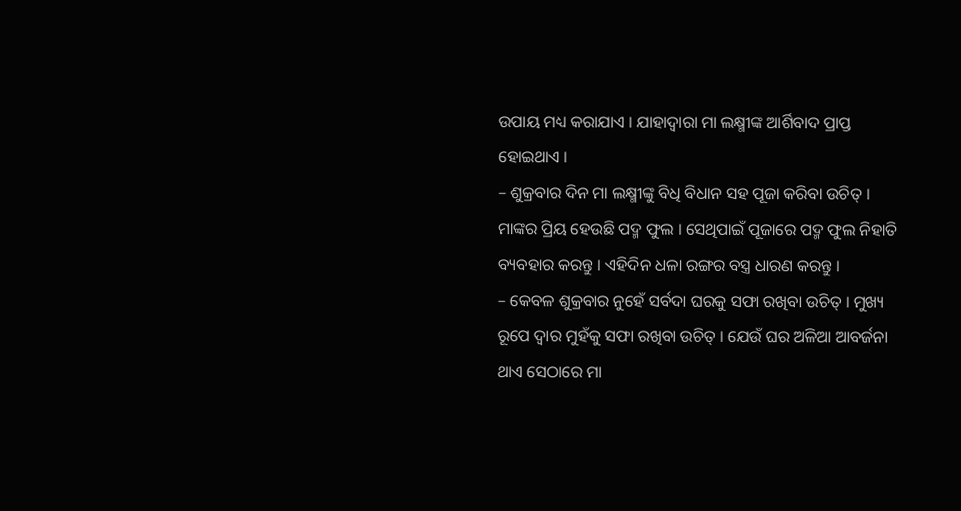ଉପାୟ ମଧ୍ୟ କରାଯାଏ । ଯାହାଦ୍ୱାରା ମା ଲକ୍ଷ୍ମୀଙ୍କ ଆର୍ଶିବାଦ ପ୍ରାପ୍ତ ହୋଇଥାଏ ।
– ଶୁକ୍ରବାର ଦିନ ମା ଲକ୍ଷ୍ମୀଙ୍କୁ ବିଧି ବିଧାନ ସହ ପୂଜା କରିବା ଉଚିତ୍ । ମାଙ୍କର ପ୍ରିୟ ହେଉଛି ପଦ୍ମ ଫୁଲ । ସେଥିପାଇଁ ପୂଜାରେ ପଦ୍ମ ଫୁଲ ନିହାତି ବ୍ୟବହାର କରନ୍ତୁ । ଏହିଦିନ ଧଳା ରଙ୍ଗର ବସ୍ତ୍ର ଧାରଣ କରନ୍ତୁ ।
– କେବଳ ଶୁକ୍ରବାର ନୁହେଁ ସର୍ବଦା ଘରକୁ ସଫା ରଖିବା ଉଚିତ୍ । ମୁଖ୍ୟ ରୂପେ ଦ୍ୱାର ମୁହଁକୁ ସଫା ରଖିବା ଉଚିତ୍ । ଯେଉଁ ଘର ଅଳିଆ ଆବର୍ଜନା ଥାଏ ସେଠାରେ ମା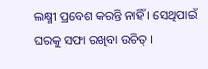ଲକ୍ଷ୍ମୀ ପ୍ରବେଶ କରନ୍ତି ନାହିଁ । ସେଥିପାଇଁ ଘରକୁ ସଫା ରଖିବା ଉଚିତ୍ ।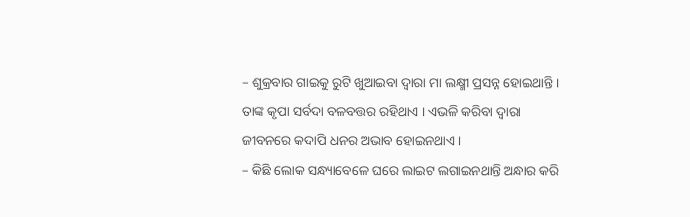– ଶୁକ୍ରବାର ଗାଇକୁ ରୁଟି ଖୁଆଇବା ଦ୍ୱାରା ମା ଲକ୍ଷ୍ମୀ ପ୍ରସନ୍ନ ହୋଇଥାନ୍ତି । ତାଙ୍କ କୃପା ସର୍ବଦା ବଳବତ୍ତର ରହିଥାଏ । ଏଭଳି କରିବା ଦ୍ୱାରା ଜୀବନରେ କଦାପି ଧନର ଅଭାବ ହୋଇନଥାଏ ।
– କିଛି ଲୋକ ସନ୍ଧ୍ୟାବେଳେ ଘରେ ଲାଇଟ ଲଗାଇନଥାନ୍ତି ଅନ୍ଧାର କରି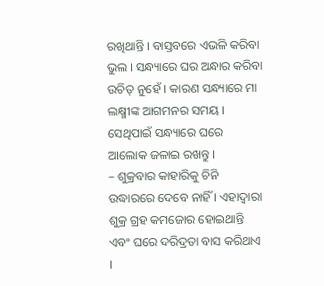ରଖିଥାନ୍ତି । ବାସ୍ତବରେ ଏଭଳି କରିବା ଭୁଲ । ସନ୍ଧ୍ୟାରେ ଘର ଅନ୍ଧାର କରିବା ଉଚିତ୍ ନୁହେଁ । କାରଣ ସନ୍ଧ୍ୟାରେ ମା ଲକ୍ଷ୍ମୀଙ୍କ ଆଗମନର ସମୟ । ସେଥିପାଇଁ ସନ୍ଧ୍ୟାରେ ଘରେ ଆଲୋକ ଜଳାଇ ରଖନ୍ତୁ ।
– ଶୁକ୍ରବାର କାହାରିକୁ ଚିନି ଉଦ୍ଧାରରେ ଦେବେ ନାହିଁ । ଏହାଦ୍ୱାରା ଶୁକ୍ର ଗ୍ରହ କମଜୋର ହୋଇଥାନ୍ତି ଏବଂ ଘରେ ଦରିଦ୍ରତା ବାସ କରିଥାଏ ।